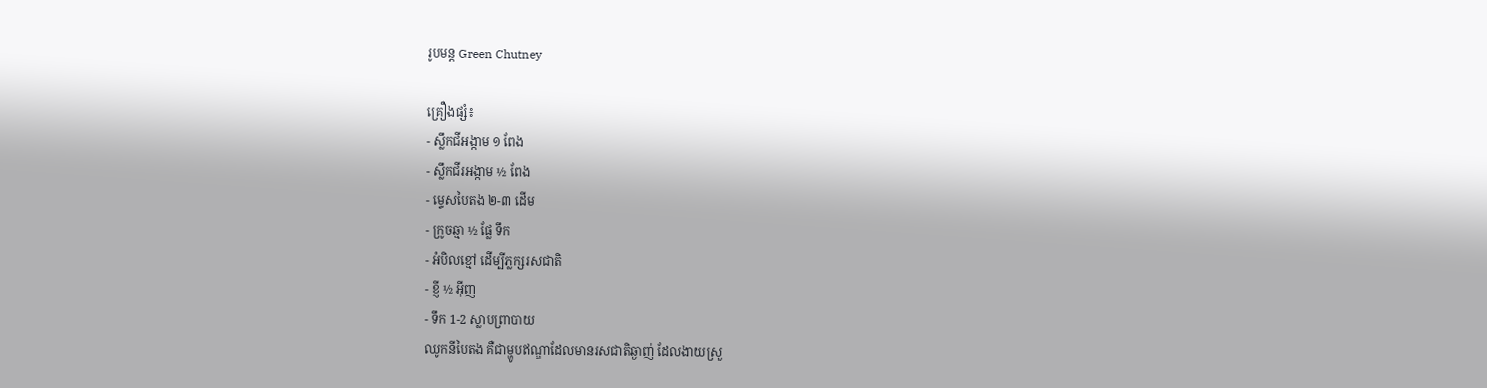រូបមន្ត Green Chutney

គ្រឿងផ្សំ៖
- ស្លឹកជីអង្កាម ១ ពែង
- ស្លឹកជីរអង្កាម ½ ពែង
- ម្ទេសបៃតង ២-៣ ដើម
- ក្រូចឆ្មា ½ ផ្លែ ទឹក
- អំបិលខ្មៅ ដើម្បីភ្លក្សរសជាតិ
- ខ្ញី ½ អ៊ីញ
- ទឹក 1-2 ស្លាបព្រាបាយ
ឈូកនីបៃតង គឺជាម្ហូបឥណ្ឌាដែលមានរសជាតិឆ្ងាញ់ ដែលងាយស្រួ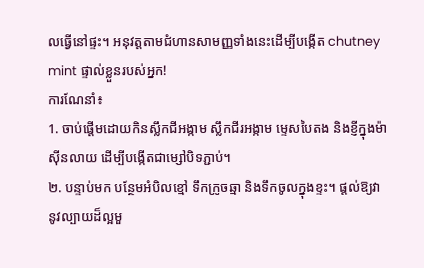លធ្វើនៅផ្ទះ។ អនុវត្តតាមជំហានសាមញ្ញទាំងនេះដើម្បីបង្កើត chutney mint ផ្ទាល់ខ្លួនរបស់អ្នក!
ការណែនាំ៖
1. ចាប់ផ្តើមដោយកិនស្លឹកជីអង្កាម ស្លឹកជីរអង្កាម ម្ទេសបៃតង និងខ្ញីក្នុងម៉ាស៊ីនលាយ ដើម្បីបង្កើតជាម្សៅបិទភ្ជាប់។
២. បន្ទាប់មក បន្ថែមអំបិលខ្មៅ ទឹកក្រូចឆ្មា និងទឹកចូលក្នុងខ្ទះ។ ផ្តល់ឱ្យវានូវល្បាយដ៏ល្អមួ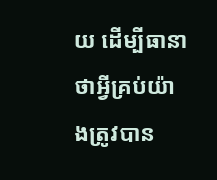យ ដើម្បីធានាថាអ្វីគ្រប់យ៉ាងត្រូវបាន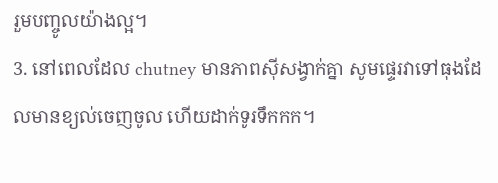រួមបញ្ចូលយ៉ាងល្អ។
3. នៅពេលដែល chutney មានភាពស៊ីសង្វាក់គ្នា សូមផ្ទេរវាទៅធុងដែលមានខ្យល់ចេញចូល ហើយដាក់ទូរទឹកកក។